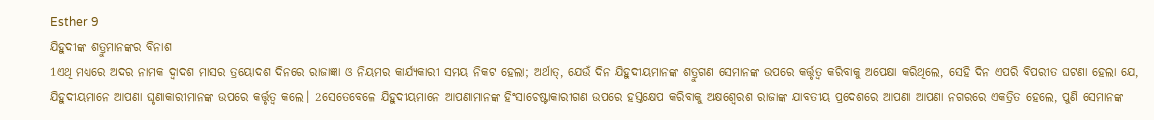Esther 9
ଯିହୁଦୀଙ୍କ ଶତ୍ରୁମାନଙ୍କର ବିନାଶ
1ଏଥି ମଧ୍ୟରେ ଅଦର ନାମକ ଦ୍ୱାଦଶ ମାସର ତ୍ରୟୋଦଶ ଦିନରେ ରାଜାଜ୍ଞା ଓ ନିୟମର କାର୍ଯ୍ୟକାରୀ ସମୟ ନିକଟ ହେଲା; ଅର୍ଥାତ୍, ଯେଉଁ ଦିନ ଯିହୁଦୀୟମାନଙ୍କ ଶତ୍ରୁଗଣ ସେମାନଙ୍କ ଉପରେ କର୍ତ୍ତୃତ୍ୱ କରିବାକୁ ଅପେକ୍ଷା କରିଥିଲେ, ସେହି ଦିନ ଏପରି ବିପରୀତ ଘଟଣା ହେଲା ଯେ, ଯିହୁଦୀୟମାନେ ଆପଣା ଘୃଣାକାରୀମାନଙ୍କ ଉପରେ କର୍ତ୍ତୃତ୍ୱ କଲେ। 2ସେତେବେଳେ ଯିହୁଦୀୟମାନେ ଆପଣାମାନଙ୍କ ହିଂସାଚେଷ୍ଟାକାରୀଗଣ ଉପରେ ହସ୍ତକ୍ଷେପ କରିବାକୁ ଅକ୍ଷଶ୍ୱେରଶ ରାଜାଙ୍କ ଯାବତୀୟ ପ୍ରଦେଶରେ ଆପଣା ଆପଣା ନଗରରେ ଏକତ୍ରିତ ହେଲେ, ପୁଣି ସେମାନଙ୍କ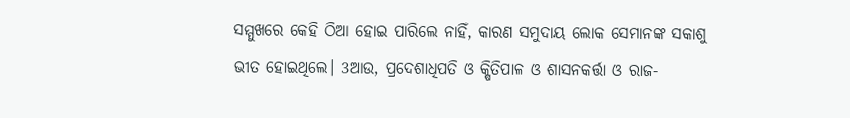ସମ୍ମୁଖରେ କେହି ଠିଆ ହୋଇ ପାରିଲେ ନାହିଁ, କାରଣ ସମୁଦାୟ ଲୋକ ସେମାନଙ୍କ ସକାଶୁ ଭୀତ ହୋଇଥିଲେ। 3ଆଉ, ପ୍ରଦେଶାଧିପତି ଓ କ୍ଷିତିପାଳ ଓ ଶାସନକର୍ତ୍ତା ଓ ରାଜ-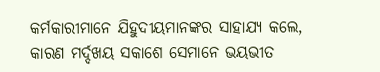କର୍ମକାରୀମାନେ ଯିହୁଦୀୟମାନଙ୍କର ସାହାଯ୍ୟ କଲେ, କାରଣ ମର୍ଦ୍ଦଖୟ ସକାଶେ ସେମାନେ ଭୟଭୀତ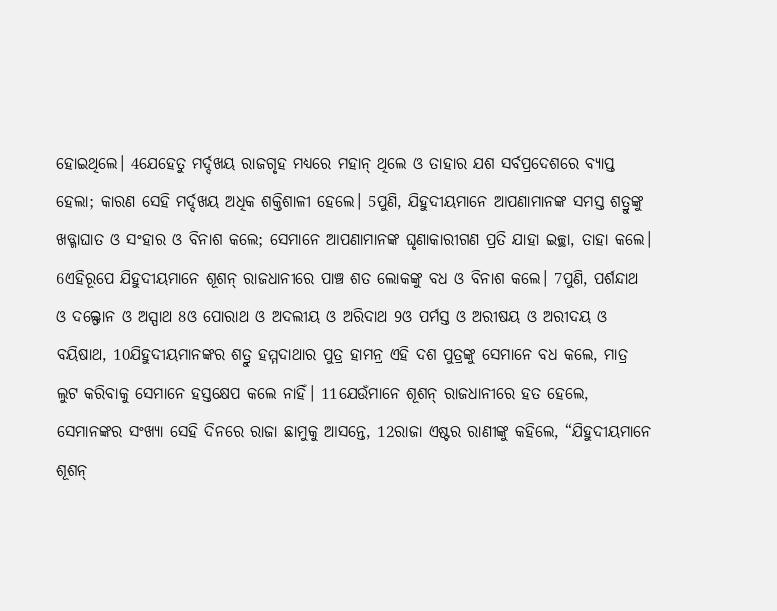ହୋଇଥିଲେ। 4ଯେହେତୁ ମର୍ଦ୍ଦଖୟ ରାଜଗୃହ ମଧ୍ୟରେ ମହାନ୍ ଥିଲେ ଓ ତାହାର ଯଶ ସର୍ବପ୍ରଦେଶରେ ବ୍ୟାପ୍ତ ହେଲା; କାରଣ ସେହି ମର୍ଦ୍ଦଖୟ ଅଧିକ ଶକ୍ତିଶାଳୀ ହେଲେ। 5ପୁଣି, ଯିହୁଦୀୟମାନେ ଆପଣାମାନଙ୍କ ସମସ୍ତ ଶତ୍ରୁଙ୍କୁ ଖଡ୍ଗାଘାତ ଓ ସଂହାର ଓ ବିନାଶ କଲେ; ସେମାନେ ଆପଣାମାନଙ୍କ ଘୃଣାକାରୀଗଣ ପ୍ରତି ଯାହା ଇଚ୍ଛା, ତାହା କଲେ। 6ଏହିରୂପେ ଯିହୁଦୀୟମାନେ ଶୂଶନ୍ ରାଜଧାନୀରେ ପାଞ୍ଚ ଶତ ଲୋକଙ୍କୁ ବଧ ଓ ବିନାଶ କଲେ। 7ପୁଣି, ପର୍ଶନ୍ଦାଥ ଓ ଦଲ୍ଫୋନ ଓ ଅସ୍ପାଥ 8ଓ ପୋରାଥ ଓ ଅଦଲୀୟ ଓ ଅରିଦାଥ 9ଓ ପର୍ମସ୍ତ ଓ ଅରୀଷୟ ଓ ଅରୀଦୟ ଓ ବୟିଷାଥ, 10ଯିହୁଦୀୟମାନଙ୍କର ଶତ୍ରୁ ହମ୍ମଦାଥାର ପୁତ୍ର ହାମନ୍ର ଏହି ଦଶ ପୁତ୍ରଙ୍କୁ ସେମାନେ ବଧ କଲେ, ମାତ୍ର ଲୁଟ କରିବାକୁ ସେମାନେ ହସ୍ତକ୍ଷେପ କଲେ ନାହିଁ। 11ଯେଉଁମାନେ ଶୂଶନ୍ ରାଜଧାନୀରେ ହତ ହେଲେ, ସେମାନଙ୍କର ସଂଖ୍ୟା ସେହି ଦିନରେ ରାଜା ଛାମୁକୁ ଆସନ୍ତେ, 12ରାଜା ଏଷ୍ଟର ରାଣୀଙ୍କୁ କହିଲେ, “ଯିହୁଦୀୟମାନେ ଶୂଶନ୍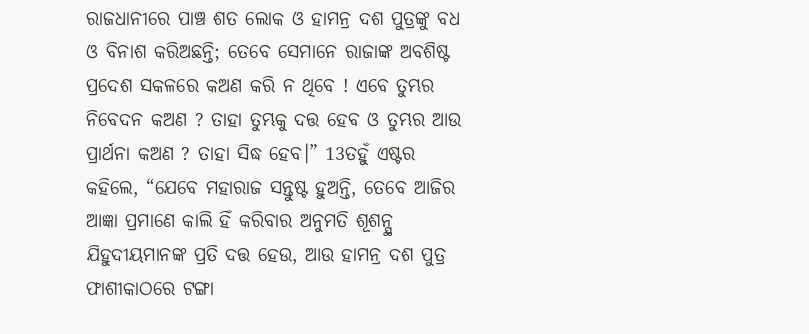ରାଜଧାନୀରେ ପାଞ୍ଚ ଶତ ଲୋକ ଓ ହାମନ୍ର ଦଶ ପୁତ୍ରଙ୍କୁ ବଧ ଓ ବିନାଶ କରିଅଛନ୍ତି; ତେବେ ସେମାନେ ରାଜାଙ୍କ ଅବଶିଷ୍ଟ ପ୍ରଦେଶ ସକଳରେ କଅଣ କରି ନ ଥିବେ ! ଏବେ ତୁମ୍ଭର ନିବେଦନ କଅଣ ? ତାହା ତୁମ୍ଭକୁ ଦତ୍ତ ହେବ ଓ ତୁମ୍ଭର ଆଉ ପ୍ରାର୍ଥନା କଅଣ ? ତାହା ସିଦ୍ଧ ହେବ।” 13ତହୁଁ ଏଷ୍ଟର କହିଲେ, “ଯେବେ ମହାରାଜ ସନ୍ତୁଷ୍ଟ ହୁଅନ୍ତି, ତେବେ ଆଜିର ଆଜ୍ଞା ପ୍ରମାଣେ କାଲି ହିଁ କରିବାର ଅନୁମତି ଶୂଶନ୍ସ୍ଥ ଯିହୁଦୀୟମାନଙ୍କ ପ୍ରତି ଦତ୍ତ ହେଉ, ଆଉ ହାମନ୍ର ଦଶ ପୁତ୍ର ଫାଶୀକାଠରେ ଟଙ୍ଗା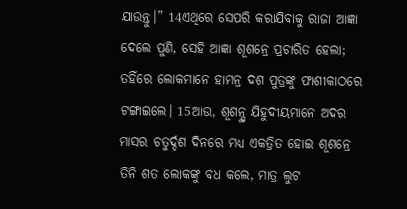ଯାଉନ୍ତୁ।” 14ଏଥିରେ ସେପରି କରାଯିବାକୁ ରାଜା ଆଜ୍ଞା ଦେଲେ ପୁଣି, ସେହି ଆଜ୍ଞା ଶୂଶନ୍ରେ ପ୍ରଚାରିତ ହେଲା; ତହିଁରେ ଲୋକମାନେ ହାମନ୍ର ଦଶ ପୁତ୍ରଙ୍କୁ ଫାଶୀକାଠରେ ଟଙ୍ଗାଇଲେ। 15ଆଉ, ଶୂଶନ୍ସ୍ଥ ଯିହୁଦୀୟମାନେ ଅଦର ମାସର ଚତୁର୍ଦ୍ଦଶ ଦିନରେ ମଧ୍ୟ ଏକତ୍ରିତ ହୋଇ ଶୂଶନ୍ରେ ତିନି ଶତ ଲୋକଙ୍କୁ ବଧ କଲେ, ମାତ୍ର ଲୁଟ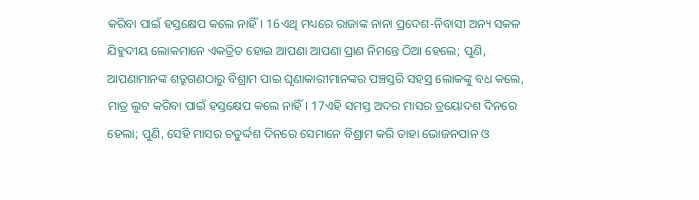କରିବା ପାଇଁ ହସ୍ତକ୍ଷେପ କଲେ ନାହିଁ। 16ଏଥି ମଧ୍ୟରେ ରାଜାଙ୍କ ନାନା ପ୍ରଦେଶ-ନିବାସୀ ଅନ୍ୟ ସକଳ ଯିହୁଦୀୟ ଲୋକମାନେ ଏକତ୍ରିତ ହୋଇ ଆପଣା ଆପଣା ପ୍ରାଣ ନିମନ୍ତେ ଠିଆ ହେଲେ; ପୁଣି, ଆପଣାମାନଙ୍କ ଶତ୍ରୁଗଣଠାରୁ ବିଶ୍ରାମ ପାଇ ଘୃଣାକାରୀମାନଙ୍କର ପଞ୍ଚସ୍ତରି ସହସ୍ର ଲୋକଙ୍କୁ ବଧ କଲେ, ମାତ୍ର ଲୁଟ କରିବା ପାଇଁ ହସ୍ତକ୍ଷେପ କଲେ ନାହିଁ। 17ଏହି ସମସ୍ତ ଅଦର ମାସର ତ୍ରୟୋଦଶ ଦିନରେ ହେଲା; ପୁଣି, ସେହି ମାସର ଚତୁର୍ଦ୍ଦଶ ଦିନରେ ସେମାନେ ବିଶ୍ରାମ କରି ତାହା ଭୋଜନପାନ ଓ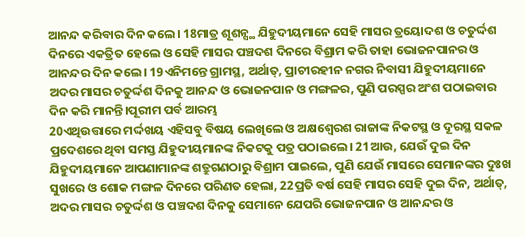ଆନନ୍ଦ କରିବାର ଦିନ କଲେ। 18ମାତ୍ର ଶୂଶନ୍ସ୍ଥ ଯିହୁଦୀୟମାନେ ସେହି ମାସର ତ୍ରୟୋଦଶ ଓ ଚତୁର୍ଦ୍ଦଶ ଦିନରେ ଏକତ୍ରିତ ହେଲେ ଓ ସେହି ମାସର ପଞ୍ଚଦଶ ଦିନରେ ବିଶ୍ରାମ କରି ତାହା ଭୋଜନପାନର ଓ ଆନନ୍ଦର ଦିନ କଲେ। 19ଏନିମନ୍ତେ ଗ୍ରାମସ୍ଥ, ଅର୍ଥାତ୍, ପ୍ରାଚୀରହୀନ ନଗର ନିବାସୀ ଯିହୁଦୀୟମାନେ ଅଦର ମାସର ଚତୁର୍ଦ୍ଦଶ ଦିନକୁ ଆନନ୍ଦ ଓ ଭୋଜନପାନ ଓ ମଙ୍ଗଳର, ପୁଣି ପରସ୍ପର ଅଂଶ ପଠାଇବାର ଦିନ କରି ମାନନ୍ତି।ପୂରୀମ ପର୍ବ ଆରମ୍ଭ
20ଏଥିଉତ୍ତାରେ ମର୍ଦ୍ଦଖୟ ଏହିସବୁ ବିଷୟ ଲେଖିଲେ ଓ ଅକ୍ଷଶ୍ୱେରଶ ରାଜାଙ୍କ ନିକଟସ୍ଥ ଓ ଦୂରସ୍ଥ ସକଳ ପ୍ରଦେଶରେ ଥିବା ସମସ୍ତ ଯିହୁଦୀୟମାନଙ୍କ ନିକଟକୁ ପତ୍ର ପଠାଇଲେ। 21ଆଉ, ଯେଉଁ ଦୁଇ ଦିନ ଯିହୁଦୀୟମାନେ ଆପଣାମାନଙ୍କ ଶତ୍ରୁଗଣଠାରୁ ବିଶ୍ରାମ ପାଇଲେ, ପୁଣି ଯେଉଁ ମାସରେ ସେମାନଙ୍କର ଦୁଃଖ ସୁଖରେ ଓ ଶୋକ ମଙ୍ଗଳ ଦିନରେ ପରିଣତ ହେଲା, 22ପ୍ରତି ବର୍ଷ ସେହି ମାସର ସେହି ଦୁଇ ଦିନ, ଅର୍ଥାତ୍, ଅଦର ମାସର ଚତୁର୍ଦ୍ଦଶ ଓ ପଞ୍ଚଦଶ ଦିନକୁ ସେମାନେ ଯେପରି ଭୋଜନପାନ ଓ ଆନନ୍ଦର ଓ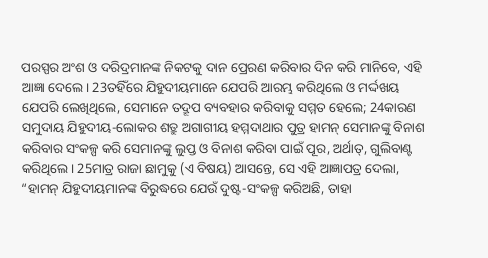ପରସ୍ପର ଅଂଶ ଓ ଦରିଦ୍ରମାନଙ୍କ ନିକଟକୁ ଦାନ ପ୍ରେରଣ କରିବାର ଦିନ କରି ମାନିବେ, ଏହି ଆଜ୍ଞା ଦେଲେ। 23ତହିଁରେ ଯିହୁଦୀୟମାନେ ଯେପରି ଆରମ୍ଭ କରିଥିଲେ ଓ ମର୍ଦ୍ଦଖୟ ଯେପରି ଲେଖିଥିଲେ, ସେମାନେ ତଦ୍ରୂପ ବ୍ୟବହାର କରିବାକୁ ସମ୍ମତ ହେଲେ; 24କାରଣ ସମୁଦାୟ ଯିହୁଦୀୟ-ଲୋକର ଶତ୍ରୁ ଅଗାଗୀୟ ହମ୍ମଦାଥାର ପୁତ୍ର ହାମନ୍ ସେମାନଙ୍କୁ ବିନାଶ କରିବାର ସଂକଳ୍ପ କରି ସେମାନଙ୍କୁ ଲୁପ୍ତ ଓ ବିନାଶ କରିବା ପାଇଁ ପୂର, ଅର୍ଥାତ୍, ଗୁଲିବାଣ୍ଟ କରିଥିଲେ। 25ମାତ୍ର ରାଜା ଛାମୁକୁ (ଏ ବିଷୟ) ଆସନ୍ତେ, ସେ ଏହି ଆଜ୍ଞାପତ୍ର ଦେଲା, “ହାମନ୍ ଯିହୁଦୀୟମାନଙ୍କ ବିରୁଦ୍ଧରେ ଯେଉଁ ଦୁଷ୍ଟ-ସଂକଳ୍ପ କରିଅଛି, ତାହା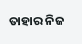ତାହାର ନିଜ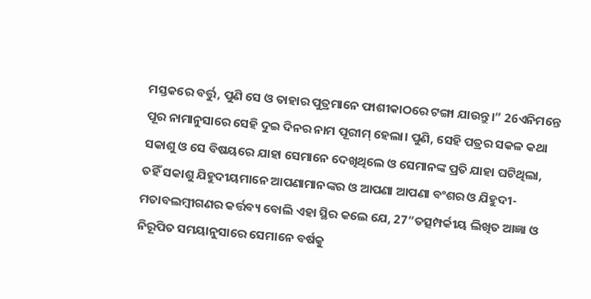ମସ୍ତକରେ ବର୍ତ୍ତୁ, ପୁଣି ସେ ଓ ତାହାର ପୁତ୍ରମାନେ ଫାଶୀକାଠରେ ଟଙ୍ଗା ଯାଉନ୍ତୁ।” 26ଏନିମନ୍ତେ ପୂର ନାମାନୁସାରେ ସେହି ଦୁଇ ଦିନର ନାମ ପୂରୀମ୍ ହେଲା। ପୁଣି, ସେହି ପତ୍ରର ସକଳ କଥା ସକାଶୁ ଓ ସେ ବିଷୟରେ ଯାହା ସେମାନେ ଦେଖିଥିଲେ ଓ ସେମାନଙ୍କ ପ୍ରତି ଯାହା ଘଟିଥିଲା, ତହିଁ ସକାଶୁ ଯିହୁଦୀୟମାନେ ଆପଣାମାନଙ୍କର ଓ ଆପଣା ଆପଣା ବଂଶର ଓ ଯିହୁଦୀ-ମତାବଲମ୍ବୀଗଣର କର୍ତ୍ତବ୍ୟ ବୋଲି ଏହା ସ୍ଥିର କଲେ ଯେ, 27“ତତ୍ସମ୍ପର୍କୀୟ ଲିଖିତ ଆଜ୍ଞା ଓ ନିରୂପିତ ସମୟାନୁସାରେ ସେମାନେ ବର୍ଷକୁ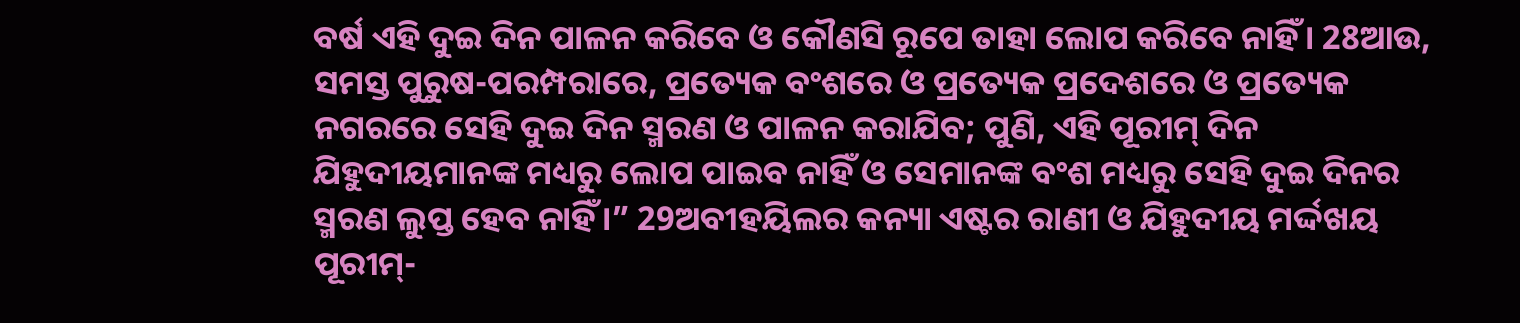ବର୍ଷ ଏହି ଦୁଇ ଦିନ ପାଳନ କରିବେ ଓ କୌଣସି ରୂପେ ତାହା ଲୋପ କରିବେ ନାହିଁ। 28ଆଉ, ସମସ୍ତ ପୁରୁଷ-ପରମ୍ପରାରେ, ପ୍ରତ୍ୟେକ ବଂଶରେ ଓ ପ୍ରତ୍ୟେକ ପ୍ରଦେଶରେ ଓ ପ୍ରତ୍ୟେକ ନଗରରେ ସେହି ଦୁଇ ଦିନ ସ୍ମରଣ ଓ ପାଳନ କରାଯିବ; ପୁଣି, ଏହି ପୂରୀମ୍ ଦିନ ଯିହୁଦୀୟମାନଙ୍କ ମଧ୍ୟରୁ ଲୋପ ପାଇବ ନାହିଁ ଓ ସେମାନଙ୍କ ବଂଶ ମଧ୍ୟରୁ ସେହି ଦୁଇ ଦିନର ସ୍ମରଣ ଲୁପ୍ତ ହେବ ନାହିଁ।” 29ଅବୀହୟିଲର କନ୍ୟା ଏଷ୍ଟର ରାଣୀ ଓ ଯିହୁଦୀୟ ମର୍ଦ୍ଦଖୟ ପୂରୀମ୍-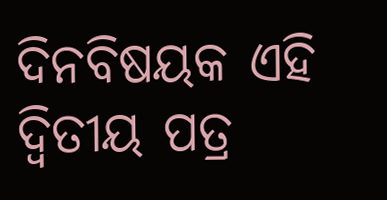ଦିନବିଷୟକ ଏହି ଦ୍ୱିତୀୟ ପତ୍ର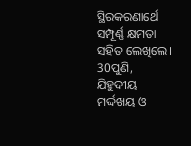ସ୍ଥିରକରଣାର୍ଥେ ସମ୍ପୂର୍ଣ୍ଣ କ୍ଷମତା ସହିତ ଲେଖିଲେ। 30ପୁଣି, ଯିହୁଦୀୟ ମର୍ଦ୍ଦଖୟ ଓ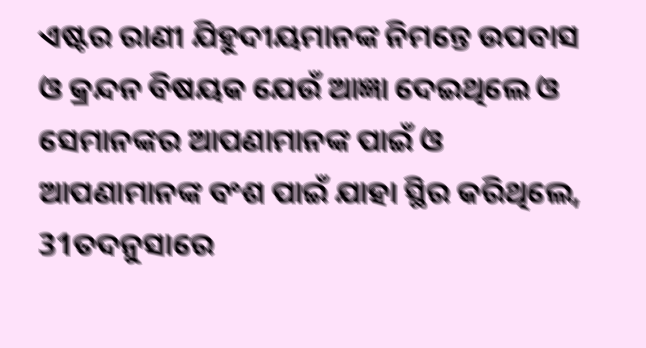ଏଷ୍ଟର ରାଣୀ ଯିହୁଦୀୟମାନଙ୍କ ନିମନ୍ତେ ଉପବାସ ଓ କ୍ରନ୍ଦନ ବିଷୟକ ଯେଉଁ ଆଜ୍ଞା ଦେଇଥିଲେ ଓ ସେମାନଙ୍କର ଆପଣାମାନଙ୍କ ପାଇଁ ଓ ଆପଣାମାନଙ୍କ ବଂଶ ପାଇଁ ଯାହା ସ୍ଥିର କରିଥିଲେ, 31ତଦନୁସାରେ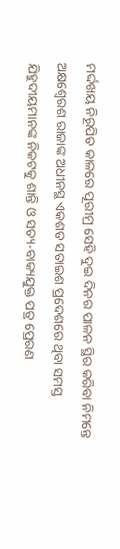ମର୍ଦ୍ଦଖୟ ନିରୂପିତ କାଳରେ ପୂରୀମ୍ର ସେହି ଦୁଇ ଦିନର ପାଳନ ସ୍ଥିର କରିବା ନିମନ୍ତେ ଅକ୍ଷଶ୍ୱେରଶ ରାଜାଙ୍କ ଅଧୀନସ୍ଥ ଏକଶତ ସତାଇଶ ପ୍ରଦେଶରେ ଥିବା ସମସ୍ତ ଯିହୁଦୀୟମାନଙ୍କ ନିକଟକୁ ଶାନ୍ତି ଓ ସତ୍ୟ-ବାକ୍ୟଯୁକ୍ତ ପତ୍ର ପ୍ରେରଣ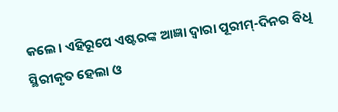କଲେ। ଏହିରୂପେ ଏଷ୍ଟରଙ୍କ ଆଜ୍ଞା ଦ୍ୱାରା ପୂରୀମ୍-ଦିନର ବିଧି ସ୍ଥିରୀକୃତ ହେଲା ଓ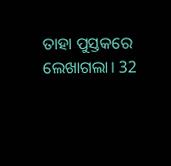ତାହା ପୁସ୍ତକରେ ଲେଖାଗଲା। 32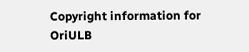Copyright information for
OriULB